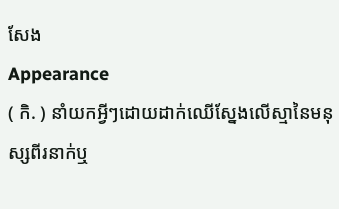សែង
Appearance
( កិ. ) នាំយកអ្វីៗដោយដាក់ឈើស្នែងលើស្មានៃមនុស្សពីរនាក់ឬ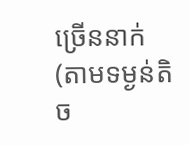ច្រើននាក់ (តាមទម្ងន់តិច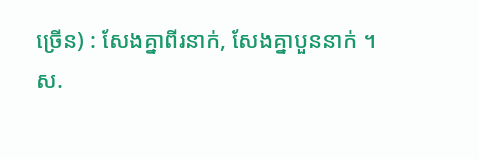ច្រើន) : សែងគ្នាពីរនាក់, សែងគ្នាបួននាក់ ។
ស.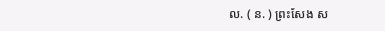ល. ( ន. ) ព្រះសែង ស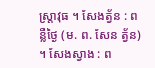ស្រ្តាវុធ ។ សែងត្វ័ន : ពន្លឺថ្ងៃ (ម. ព. សែន ត្វ័ន) ។ សែងស្វាង : ព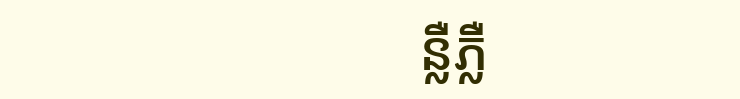ន្លឺភ្លឺ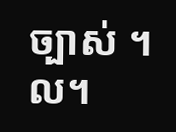ច្បាស់ ។ល។